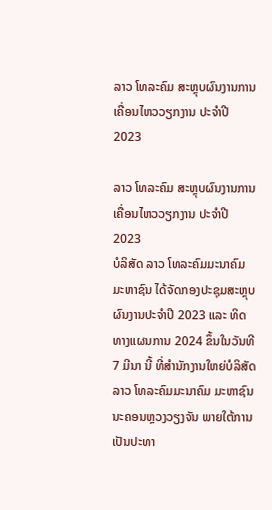ລາວ ໂທລະຄົມ ສະຫຼຸບຜົນງານການເຄື່ອນໄຫວວຽກງານ ປະຈໍາປີ 2023

ລາວ ໂທລະຄົມ ສະຫຼຸບຜົນງານການເຄື່ອນໄຫວວຽກງານ ປະຈໍາປີ 2023
ບໍລິສັດ ລາວ ໂທລະຄົມມະນາຄົມ ມະຫາຊົນ ໄດ້ຈັດກອງປະຊຸມສະຫຼຸບຜົນງານປະຈຳປີ 2023 ແລະ ທິດທາງແຜນການ 2024 ຂຶ້ນໃນວັນທີ 7 ມີນາ ນີ້ ທີ່ສໍານັກງານໃຫຍ່ບໍລິສັດ ລາວ ໂທລະຄົມມະນາຄົມ ມະຫາຊົນ ນະຄອນຫຼວງວຽງຈັນ ພາຍໃຕ້ການເປັນປະທາ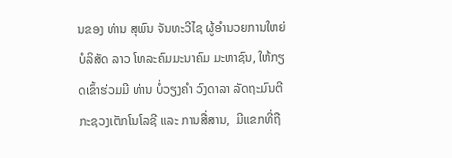ນຂອງ ທ່ານ ສຸພົນ ຈັນທະວີໄຊ ຜູ້ອຳນວຍການໃຫຍ່ ບໍລິສັດ ລາວ ໂທລະຄົມມະນາຄົມ ມະຫາຊົນ, ໃຫ້ກຽດເຂົ້າຮ່ວມມີ ທ່ານ ບໍ່ວຽງຄໍາ ວົງດາລາ ລັດຖະມົນຕີ ກະຊວງເຕັກໂນໂລຊີ ແລະ ການສື່ສານ,  ມີແຂກທີ່ຖື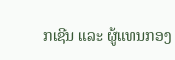ກເຊີນ ແລະ ຜູ້ແທນກອງ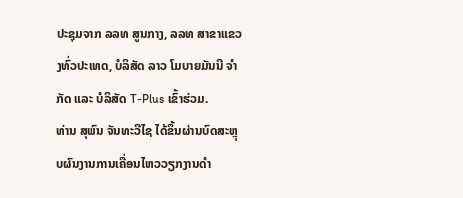ປະຊຸມຈາກ ລລທ ສູນກາງ, ລລທ ສາຂາແຂວງທົ່ວປະເທດ, ບໍລິສັດ ລາວ ໂມບາຍມັນນີ ຈຳກັດ ແລະ ບໍລິສັດ T-Plus ເຂົ້າຮ່ວມ.
ທ່ານ ສຸພົນ ຈັນທະວີໄຊ ໄດ້ຂຶ້ນຜ່ານບົດສະຫຼຸບຜົນງານການເຄື່ອນໄຫວວຽກງານດຳ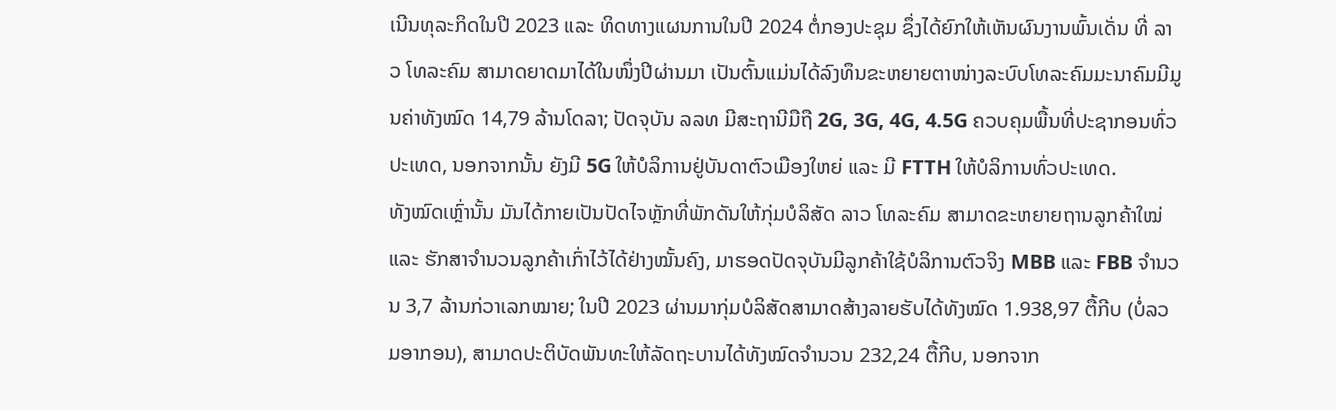ເນີນທຸລະກິດໃນປີ 2023 ແລະ ທິດທາງແຜນການໃນປີ 2024 ຕໍ່ກອງປະຊຸມ ຊຶ່ງໄດ້ຍົກໃຫ້ເຫັນຜົນງານພົ້ນເດັ່ນ ທີ່ ລາວ ໂທລະຄົມ ສາມາດຍາດມາໄດ້ໃນໜຶ່ງປີຜ່ານມາ ເປັນຕົ້ນແມ່ນໄດ້ລົງທຶນຂະຫຍາຍຕາໜ່າງລະບົບໂທລະຄົມມະນາຄົມມີມູນຄ່າທັງໝົດ 14,79 ລ້ານໂດລາ; ປັດຈຸບັນ ລລທ ມີສະຖານີມືຖື 2G, 3G, 4G, 4.5G ຄວບຄຸມພື້ນທີ່ປະຊາກອນທົ່ວປະເທດ, ນອກຈາກນັ້ນ ຍັງມີ 5G ໃຫ້ບໍລິການຢູ່ບັນດາຕົວເມືອງໃຫຍ່ ແລະ ມີ FTTH ໃຫ້ບໍລິການທົ່ວປະເທດ.
ທັງໝົດເຫຼົ່ານັ້ນ ມັນໄດ້ກາຍເປັນປັດໄຈຫຼັກທີ່ພັກດັນໃຫ້ກຸ່ມບໍລິສັດ ລາວ ໂທລະຄົມ ສາມາດຂະຫຍາຍຖານລູກຄ້າໃໝ່ ແລະ ຮັກສາຈຳນວນລູກຄ້າເກົ່າໄວ້ໄດ້ຢ່າງໝັ້ນຄົງ, ມາຮອດປັດຈຸບັນມີລູກຄ້າໃຊ້ບໍລິການຕົວຈິງ MBB ແລະ FBB ຈໍານວນ 3,7 ລ້ານກ່ວາເລກໝາຍ; ໃນປີ 2023 ຜ່ານມາກຸ່ມບໍລິສັດສາມາດສ້າງລາຍຮັບໄດ້ທັງໝົດ 1.938,97 ຕື້ກີບ (ບໍ່ລວມອາກອນ), ສາມາດປະຕິບັດພັນທະໃຫ້ລັດຖະບານໄດ້ທັງໝົດຈຳນວນ 232,24 ຕື້ກີບ, ນອກຈາກ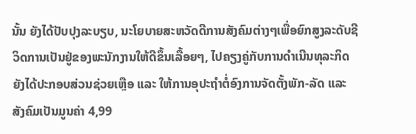ນັ້ນ ຍັງໄດ້ປັບປຸງລະບຽບ, ນະໂຍບາຍສະຫວັດດີການສັງຄົມຕ່າງໆເພື່ອຍົກສູງລະດັບຊີວິດການເປັນຢູ່ຂອງພະນັກງານໃຫ້ດີຂຶ້ນເລື້ອຍໆ, ໄປຄຽງຄູ່ກັບການດໍາເນີນທຸລະກິດຍັງໄດ້ປະກອບສ່ວນຊ່ວຍເຫຼືອ ແລະ ໃຫ້ການອຸປະຖຳຕໍ່ອົງການຈັດຕັ້ງພັກ-ລັດ ແລະ ສັງຄົມເປັນມູນຄ່າ 4,99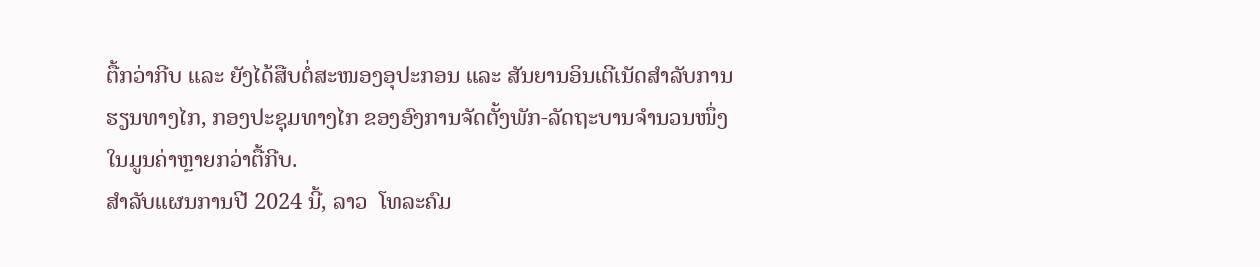ຕື້ກວ່າກີບ ແລະ ຍັງໄດ້ສືບຕໍ່ສະໜອງອຸປະກອນ ແລະ ສັນຍານອິນເຕີເນັດສຳລັບການຮຽນທາງໄກ, ກອງປະຊຸມທາງໄກ ຂອງອົງການຈັດຕັ້ງພັກ-ລັດຖະບານຈຳນວນໜຶ່ງໃນມູນຄ່າຫຼາຍກວ່າຕື້ກີບ.
ສໍາລັບແຜນການປີ 2024 ນີ້, ລາວ  ໂທລະຄົມ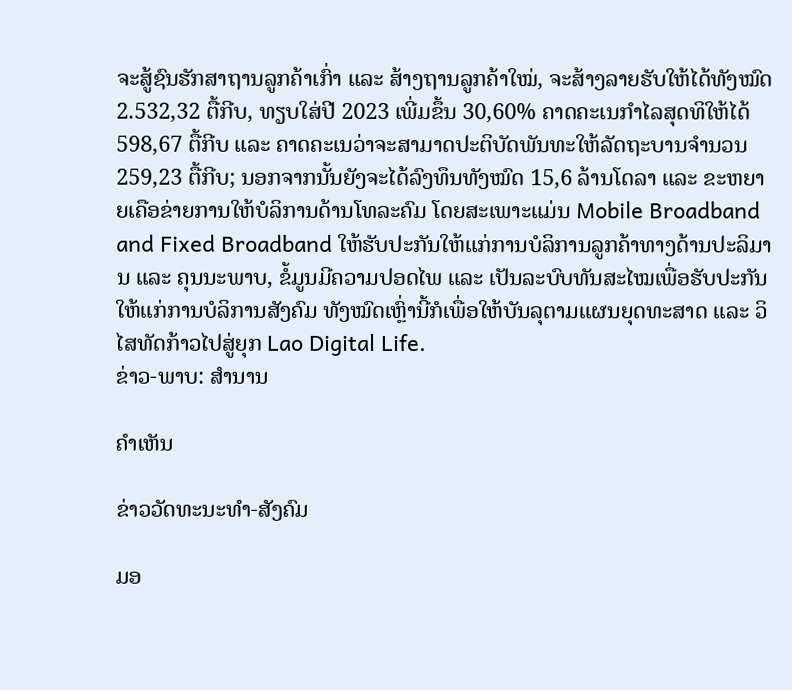ຈະສູ້ຊົນຮັກສາຖານລູກຄ້າເກົ່າ ແລະ ສ້າງຖານລູກຄ້າໃໝ່, ຈະສ້າງລາຍຮັບໃຫ້ໄດ້ທັງໝົດ 2.532,32 ຕື້ກີບ, ທຽບໃສ່ປີ 2023 ເພີ່ມຂຶ້ນ 30,60% ຄາດຄະເນກໍາໄລສຸດທິໃຫ້ໄດ້ 598,67 ຕື້ກີບ ແລະ ຄາດຄະເນວ່າຈະສາມາດປະຕິບັດພັນທະໃຫ້ລັດຖະບານຈຳນວນ 259,23 ຕື້ກີບ; ນອກຈາກນັ້ນຍັງຈະໄດ້ລົງທຶນທັງໝົດ 15,6 ລ້ານໂດລາ ແລະ ຂະຫຍາຍເຄືອຂ່າຍການໃຫ້ບໍລິການດ້ານໂທລະຄົມ ໂດຍສະເພາະແມ່ນ Mobile Broadband and Fixed Broadband ໃຫ້ຮັບປະກັນໃຫ້ແກ່ການບໍລິການລູກຄ້າທາງດ້ານປະລິມານ ແລະ ຄຸນນະພາບ, ຂໍ້ມູນມີຄວາມປອດໄພ ແລະ ເປັນລະບົບທັນສະໄໝເພື່ອຮັບປະກັນໃຫ້ແກ່ການບໍລິການສັງຄົມ ທັງໝົດເຫຼົ່ານີ້ກໍເພື່ອໃຫ້ບັນລຸຕາມແຜນຍຸດທະສາດ ແລະ ວິໄສທັດກ້າວໄປສູ່ຍຸກ Lao Digital Life.
ຂ່າວ-ພາບ: ສຳນານ

ຄໍາເຫັນ

ຂ່າວວັດທະນະທຳ-ສັງຄົມ

ມອ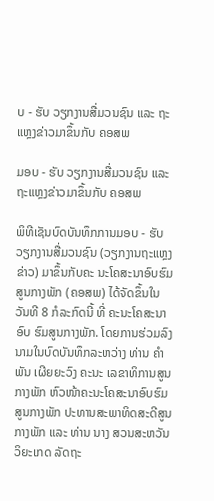ບ - ຮັບ ວຽກງານສື່ມວນຊົນ ແລະ ຖະແຫຼງຂ່າວມາຂຶ້ນກັບ ຄອສພ

ມອບ - ຮັບ ວຽກງານສື່ມວນຊົນ ແລະ ຖະແຫຼງຂ່າວມາຂຶ້ນກັບ ຄອສພ

ພິທີເຊັນບົດບັນທຶກການມອບ - ຮັບວຽກງານສື່ມວນຊົນ (ວຽກງານຖະແຫຼງຂ່າວ) ມາຂຶ້ນກັບຄະ ນະໂຄສະນາອົບຮົມສູນກາງພັກ (ຄອສພ) ໄດ້ຈັດຂຶ້ນໃນວັນທີ 8 ກໍລະກົດນີ້ ທີ່ ຄະນະໂຄສະນາອົບ ຮົມສູນກາງພັກ. ໂດຍການຮ່ວມລົງນາມໃນບົດບັນທຶກລະຫວ່າງ ທ່ານ ຄຳພັນ ເຜີຍຍະວົງ ຄະນະ ເລຂາທິການສູນກາງພັກ ຫົວໜ້າຄະນະໂຄສະນາອົບຮົມສູນກາງພັກ ປະທານສະພາທິດສະດີສູນກາງພັກ ແລະ ທ່ານ ນາງ ສວນສະຫວັນ ວິຍະເກດ ລັດຖະ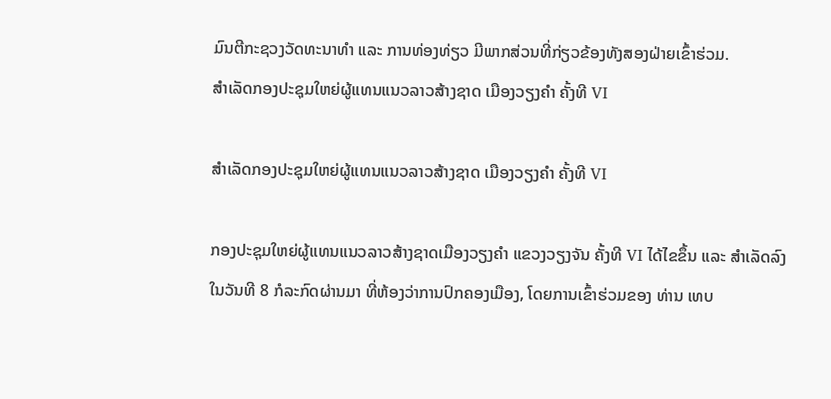ມົນຕີກະຊວງວັດທະນາທຳ ແລະ ການທ່ອງທ່ຽວ ມີພາກສ່ວນທີ່ກ່ຽວຂ້ອງທັງສອງຝ່າຍເຂົ້າຮ່ວມ.
ສຳເລັດກອງປະຊຸມໃຫຍ່ຜູ້ແທນແນວລາວສ້າງຊາດ ເມືອງວຽງຄໍາ ຄັ້ງທີ VI

ສຳເລັດກອງປະຊຸມໃຫຍ່ຜູ້ແທນແນວລາວສ້າງຊາດ ເມືອງວຽງຄໍາ ຄັ້ງທີ VI

ກອງປະຊຸມໃຫຍ່ຜູ້ແທນແນວລາວສ້າງຊາດເມືອງວຽງຄໍາ ແຂວງວຽງຈັນ ຄັ້ງທີ VI ໄດ້ໄຂຂຶ້ນ ແລະ ສຳເລັດລົງ ໃນວັນທີ 8 ກໍລະກົດຜ່ານມາ ທີ່ຫ້ອງວ່າການປົກຄອງເມືອງ, ໂດຍການເຂົ້າຮ່ວມຂອງ ທ່ານ ເທບ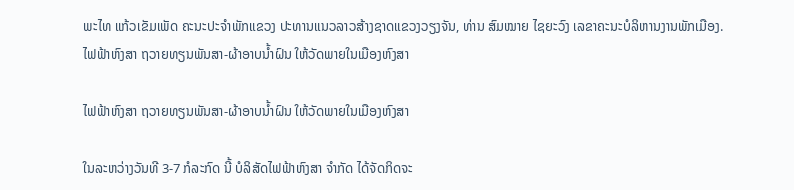ພະໄທ ແກ້ວເຂັມເພັດ ຄະນະປະຈຳພັກແຂວງ ປະທານແນວລາວສ້າງຊາດແຂວງວຽງຈັນ, ທ່ານ ສົມໝາຍ ໄຊຍະວົງ ເລຂາຄະນະບໍລິຫານງານພັກເມືອງ.
ໄຟຟ້າຫົງສາ ຖວາຍທຽນພັນສາ-ຜ້າອາບນໍ້າຝົນ ໃຫ້ວັດພາຍໃນເມືອງຫົງສາ

ໄຟຟ້າຫົງສາ ຖວາຍທຽນພັນສາ-ຜ້າອາບນໍ້າຝົນ ໃຫ້ວັດພາຍໃນເມືອງຫົງສາ

ໃນລະຫວ່າງວັນທີ 3-7 ກໍລະກົດ ນີ້ ບໍລິສັດໄຟຟ້າຫົງສາ ຈໍາກັດ ໄດ້ຈັດກິດຈະ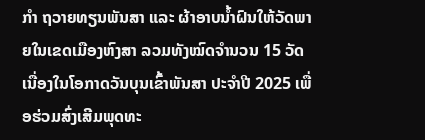ກໍາ ຖວາຍທຽນພັນສາ ແລະ ຜ້າອາບນໍ້າຝົນໃຫ້ວັດພາຍໃນເຂດເມືອງຫົງສາ ລວມທັງໝົດຈໍານວນ 15 ວັດ ເນື່ອງໃນໂອກາດວັນບຸນເຂົ້າພັນສາ ປະຈໍາປີ 2025 ເພື່ອຮ່ວມສົ່ງເສີມພຸດທະ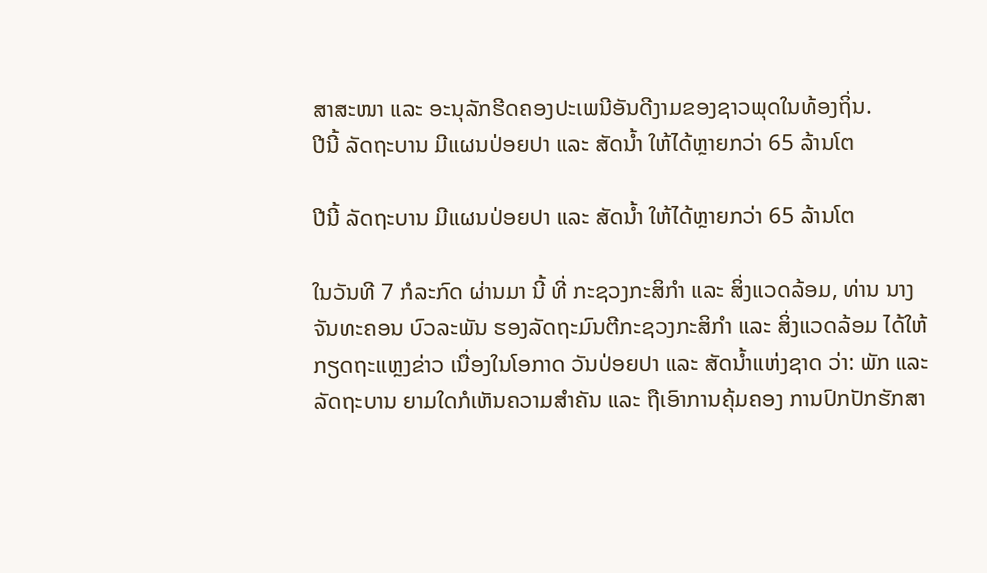ສາສະໜາ ແລະ ອະນຸລັກຮີດຄອງປະເພນີອັນດີງາມຂອງຊາວພຸດໃນທ້ອງຖິ່ນ.
ປີນີ້ ລັດຖະບານ ມີແຜນປ່ອຍປາ ແລະ ສັດນໍ້າ ໃຫ້ໄດ້ຫຼາຍກວ່າ 65 ລ້ານໂຕ

ປີນີ້ ລັດຖະບານ ມີແຜນປ່ອຍປາ ແລະ ສັດນໍ້າ ໃຫ້ໄດ້ຫຼາຍກວ່າ 65 ລ້ານໂຕ

ໃນວັນທີ 7 ກໍລະກົດ ຜ່ານມາ ນີ້ ທີ່ ກະຊວງກະສິກໍາ ແລະ ສິ່ງແວດລ້ອມ, ທ່ານ ນາງ ຈັນທະຄອນ ບົວລະພັນ ຮອງລັດຖະມົນຕີກະຊວງກະສິກໍາ ແລະ ສິ່ງແວດລ້ອມ ໄດ້ໃຫ້ກຽດຖະແຫຼງຂ່າວ ເນື່ອງໃນໂອກາດ ວັນປ່ອຍປາ ແລະ ສັດນໍ້າແຫ່ງຊາດ ວ່າ: ພັກ ແລະ ລັດຖະບານ ຍາມໃດກໍເຫັນຄວາມສໍາຄັນ ແລະ ຖືເອົາການຄຸ້ມຄອງ ການປົກປັກຮັກສາ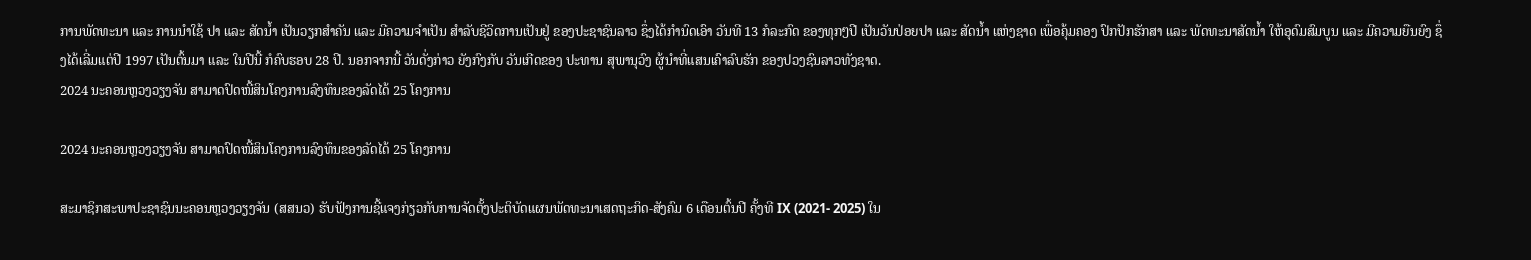ການພັດທະນາ ແລະ ການນຳໃຊ້ ປາ ແລະ ສັດນໍ້າ ເປັນວຽກສຳຄັນ ແລະ ມີຄວາມຈໍາເປັນ ສໍາລັບຊີວິດການເປັນຢູ່ ຂອງປະຊາຊົນລາວ ຊຶ່ງໄດ້ກຳນົດເອົາ ວັນທີ 13 ກໍລະກົດ ຂອງທຸກໆປີ ເປັນວັນປ່ອຍປາ ແລະ ສັດນໍ້າ ແຫ່ງຊາດ ເພື່ອຄຸ້ມຄອງ ປົກປັກຮັກສາ ແລະ ພັດທະນາສັດນ້ຳ ໃຫ້ອຸດົມສົມບູນ ແລະ ມີຄວາມຍືນຍົງ ຊຶ່ງໄດ້ເລີ່ມແຕ່ປີ 1997 ເປັນຕົ້ນມາ ແລະ ໃນປີນີ້ ກໍຄົບຮອບ 28 ປີ. ນອກຈາກນີ້ ວັນດັ່ງກ່າວ ຍັງກົງກັບ ວັນເກີດຂອງ ປະທານ ສຸພານຸວົງ ຜູ້ນໍາທີ່ແສນເຄົາລົບຮັກ ຂອງປວງຊົນລາວທັງຊາດ.
2024 ນະຄອນຫຼວງວຽງຈັນ ສາມາດປົດໜີ້ສິນໂຄງການລົງທຶນຂອງລັດໄດ້ 25 ໂຄງການ

2024 ນະຄອນຫຼວງວຽງຈັນ ສາມາດປົດໜີ້ສິນໂຄງການລົງທຶນຂອງລັດໄດ້ 25 ໂຄງການ

ສະມາຊິກສະພາປະຊາຊົນນະຄອນຫຼວງວຽງຈັນ (ສສນວ) ຮັບຟັງການຊີ້ແຈງກ່ຽວກັບການຈັດຕັ້ງປະຕິບັດແຜນພັດທະນາເສດຖະກິດ-ສັງຄົມ 6 ເດືອນຕົ້ນປີ ຄັ້ງທີ IX (2021- 2025) ໃນ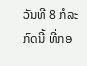ວັນທີ 8 ກໍລະກົດນີ້ ທີ່ກອ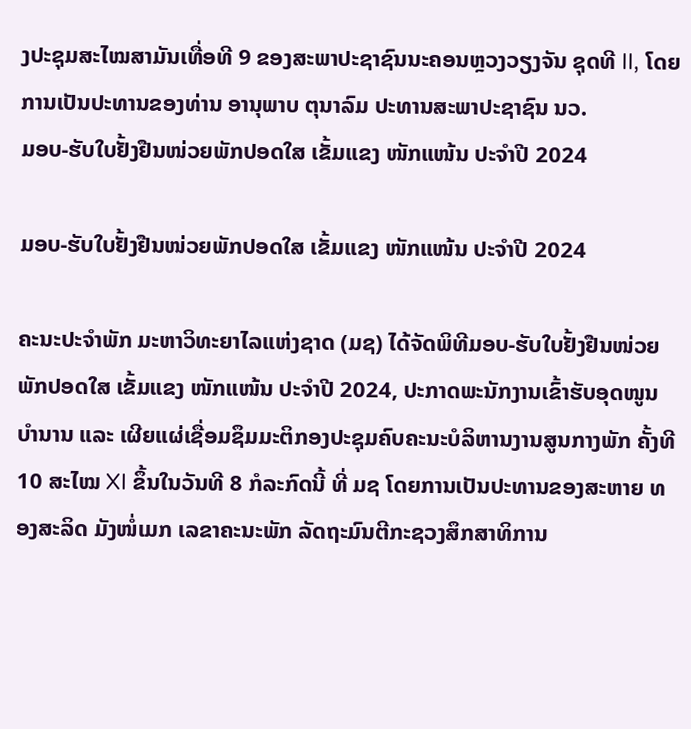ງປະຊຸມສະໄໝສາມັນເທື່ອທີ 9 ຂອງສະພາປະຊາຊົນນະຄອນຫຼວງວຽງຈັນ ຊຸດທີ II, ໂດຍການເປັນປະທານຂອງທ່ານ ອານຸພາບ ຕຸນາລົມ ປະທານສະພາປະຊາຊົນ ນວ.
ມອບ-ຮັບໃບຢັ້ງຢືນໜ່ວຍພັກປອດໃສ ເຂັ້ມແຂງ ໜັກແໜ້ນ ປະຈຳປີ 2024

ມອບ-ຮັບໃບຢັ້ງຢືນໜ່ວຍພັກປອດໃສ ເຂັ້ມແຂງ ໜັກແໜ້ນ ປະຈຳປີ 2024

ຄະນະປະຈຳພັກ ມະຫາວິທະຍາໄລແຫ່ງຊາດ (ມຊ) ໄດ້ຈັດພິທີມອບ-ຮັບໃບຢັ້ງຢືນໜ່ວຍພັກປອດໃສ ເຂັ້ມແຂງ ໜັກແໜ້ນ ປະຈຳປີ 2024, ປະກາດພະນັກງານເຂົ້າຮັບອຸດໜູນບຳນານ ແລະ ເຜີຍແຜ່ເຊື່ອມຊຶມມະຕິກອງປະຊຸມຄົບຄະນະບໍລິຫານງານສູນກາງພັກ ຄັ້ງທີ 10 ສະໄໝ XI ຂຶ້ນໃນວັນທີ 8 ກໍລະກົດນີ້ ທີ່ ມຊ ໂດຍການເປັນປະທານຂອງສະຫາຍ ທອງສະລິດ ມັງໜໍ່ເມກ ເລຂາຄະນະພັກ ລັດຖະມົນຕີກະຊວງສຶກສາທິການ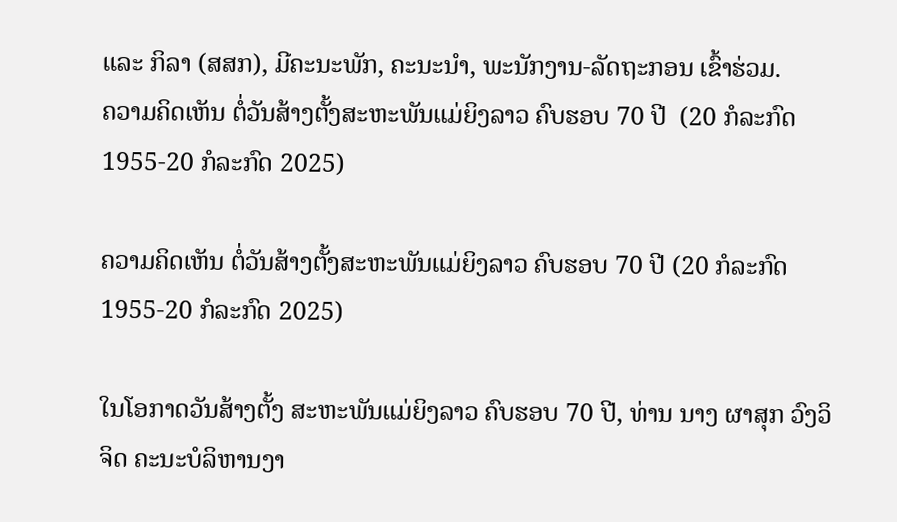ແລະ ກິລາ (ສສກ), ມີຄະນະພັກ, ຄະນະນຳ, ພະນັກງານ-ລັດຖະກອນ ເຂົ້າຮ່ວມ.
ຄວາມຄິດເຫັນ ຕໍ່ວັນສ້າງຕັ້ງສະຫະພັນແມ່ຍິງລາວ ຄົບຮອບ 70 ປີ  (20 ກໍລະກົດ1955-20 ກໍລະກົດ 2025)

ຄວາມຄິດເຫັນ ຕໍ່ວັນສ້າງຕັ້ງສະຫະພັນແມ່ຍິງລາວ ຄົບຮອບ 70 ປີ (20 ກໍລະກົດ1955-20 ກໍລະກົດ 2025)

ໃນໂອກາດວັນສ້າງຕັ້ງ ສະຫະພັນແມ່ຍິງລາວ ຄົບຮອບ 70 ປີ, ທ່ານ ນາງ ຜາສຸກ ວົງວິຈິດ ຄະນະບໍລິຫານງາ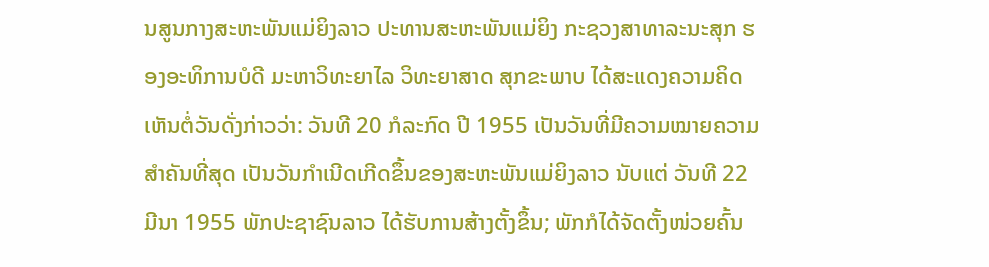ນສູນກາງສະຫະພັນແມ່ຍິງລາວ ປະທານສະຫະພັນແມ່ຍິງ ກະຊວງສາທາລະນະສຸກ ຮອງອະທິການບໍດີ ມະຫາວິທະຍາໄລ ວິທະຍາສາດ ສຸກຂະພາບ ໄດ້ສະແດງຄວາມຄິດເຫັນຕໍ່ວັນດັ່ງກ່າວວ່າ: ວັນທີ 20 ກໍລະກົດ ປີ 1955 ເປັນວັນທີ່ມີຄວາມໝາຍຄວາມສຳຄັນທີ່ສຸດ ເປັນວັນກຳເນີດເກີດຂຶ້ນຂອງສະຫະພັນແມ່ຍິງລາວ ນັບແຕ່ ວັນທີ 22 ມີນາ 1955 ພັກປະຊາຊົນລາວ ໄດ້ຮັບການສ້າງຕັ້ງຂຶ້ນ; ພັກກໍໄດ້ຈັດຕັ້ງໜ່ວຍຄົ້ນ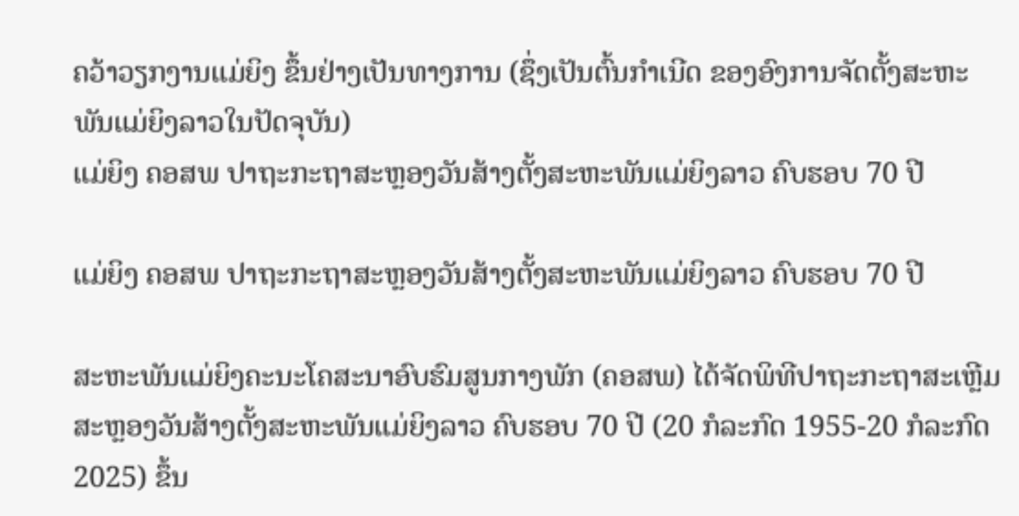ຄວ້າວຽກງານແມ່ຍິງ ຂຶ້ນຢ່າງເປັນທາງການ (ຊຶ່ງເປັນຕົ້ນກຳເນີດ ຂອງອົງການຈັດຕັ້ງສະຫະພັນແມ່ຍິງລາວໃນປັດຈຸບັນ)
ແມ່ຍິງ ຄອສພ ປາຖະກະຖາສະຫຼອງວັນສ້າງຕັ້ງສະຫະພັນແມ່ຍິງລາວ ຄົບຮອບ 70 ປີ

ແມ່ຍິງ ຄອສພ ປາຖະກະຖາສະຫຼອງວັນສ້າງຕັ້ງສະຫະພັນແມ່ຍິງລາວ ຄົບຮອບ 70 ປີ

ສະຫະພັນແມ່ຍິງຄະນະໂຄສະນາອົບຮົມສູນກາງພັກ (ຄອສພ) ໄດ້ຈັດພິທີປາຖະກະຖາສະເຫຼີມສະຫຼອງວັນສ້າງຕັ້ງສະຫະພັນແມ່ຍິງລາວ ຄົບຮອບ 70 ປີ (20 ກໍລະກົດ 1955-20 ກໍລະກົດ 2025) ຂຶ້ນ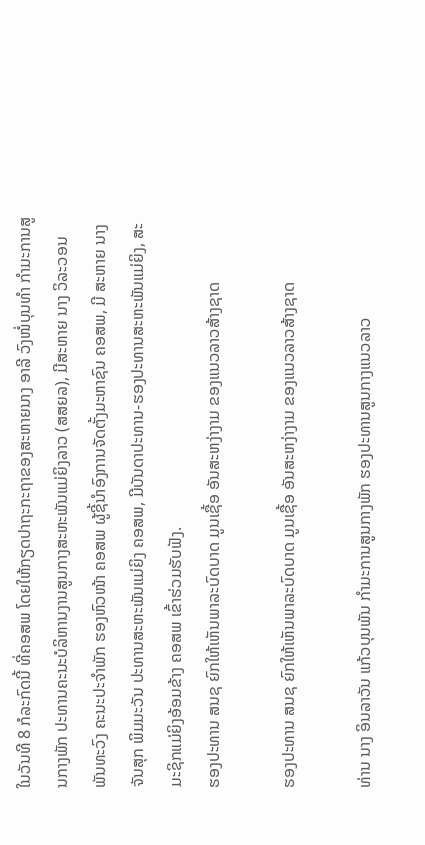ໃນວັນທີ 8 ກໍລະກົດນີ້ ທີ່ຄອສພ ໂດຍໃຫ້ກຽດປາຖະກະຖາຂອງສະຫາຍນາງ ອາລີ ວົງໜໍ່ບຸນທໍາ ກໍາມະການສູນກາງພັກ ປະທານຄະນະບໍລິຫານງານສູນກາງສະຫະພັນແມ່ຍິງລາວ (ສສຍລ), ມີສະຫາຍ ນາງ ວິລະວອນ ພັນທະວົງ ຄະນະປະຈໍາພັກ ຮອງຫົວໜ້າ ຄອສພ ຜູ້ຊີ້ນໍາອົງການຈັດຕັ້ງມະຫາຊົນ ຄອສພ, ມີ ສະຫາຍ ນາງ ຈັນສຸກ ພິມມະວັນ ປະທານສະຫະພັນແມ່ຍິງ ຄອສພ, ມີບັນດາປະທານ-ຮອງປະທານສະຫະພັນແມ່ຍິງ, ສະມະຊິກແມ່ຍິງອ້ອມຂ້າງ ຄອສພ ເຂົ້າຮ່ວມຮັບຟັງ.
ຮອງປະທານ ສນຊ ຍົກໃຫ້ເຫັນພາລະບົດບາດ ມູນເຊື້ອ ອັນສະຫງ່າງາມ ຂອງແນວລາວສ້າງຊາດ

ຮອງປະທານ ສນຊ ຍົກໃຫ້ເຫັນພາລະບົດບາດ ມູນເຊື້ອ ອັນສະຫງ່າງາມ ຂອງແນວລາວສ້າງຊາດ

ທ່ານ ນາງ ອິນລາວັນ ແກ້ວບຸນພັນ ກຳມະການສູນກາງພັກ ຮອງປະທານສູນກາງແນວລາວ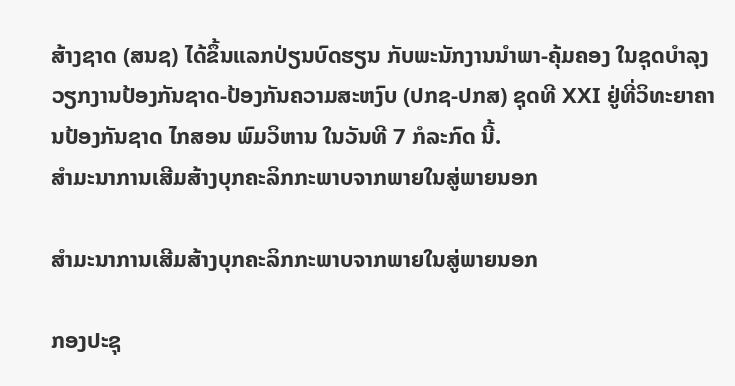ສ້າງຊາດ (ສນຊ) ໄດ້ຂຶ້ນແລກປ່ຽນບົດຮຽນ ກັບພະນັກງານນຳພາ-ຄຸ້ມຄອງ ໃນຊຸດບຳລຸງວຽກງານປ້ອງກັນຊາດ-ປ້ອງກັນຄວາມສະຫງົບ (ປກຊ-ປກສ) ຊຸດທີ XXI ຢູ່ທີ່ວິທະຍາຄານປ້ອງກັນຊາດ ໄກສອນ ພົມວິຫານ ໃນວັນທີ 7 ກໍລະກົດ ນີ້.
ສຳມະນາການເສີມສ້າງບຸກຄະລິກກະພາບຈາກພາຍໃນສູ່ພາຍນອກ

ສຳມະນາການເສີມສ້າງບຸກຄະລິກກະພາບຈາກພາຍໃນສູ່ພາຍນອກ

ກອງປະຊຸ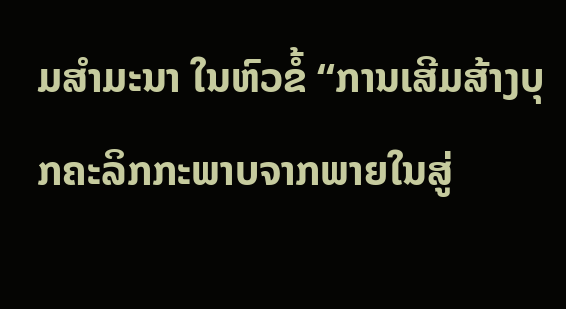ມສຳມະນາ ໃນຫົວຂໍ້ “ການເສີມສ້າງບຸກຄະລິກກະພາບຈາກພາຍໃນສູ່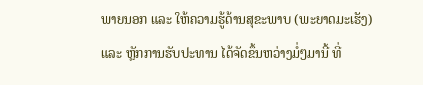ພາຍນອກ ແລະ ໃຫ້ຄວາມຮູ້ດ້ານສຸຂະພາບ (ພະຍາດມະເຮັງ) ແລະ ຫຼັກການຮັບປະທານ ໄດ້ຈັດຂຶ້ນຫວ່າງມໍ່ໆມານີ້ ທີ່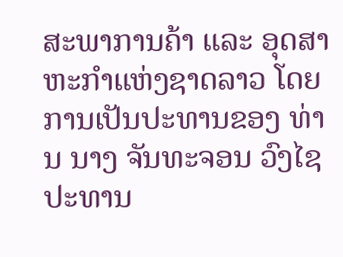ສະພາການຄ້າ ແລະ ອຸດສາຫະກຳແຫ່ງຊາດລາວ ໂດຍການເປັນປະທານຂອງ ທ່ານ ນາງ ຈັນທະຈອນ ວົງໄຊ ປະທານ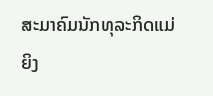ສະມາຄົມນັກທຸລະກິດແມ່ຍິງ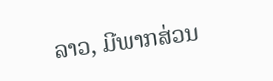ລາວ, ມີພາກສ່ວນ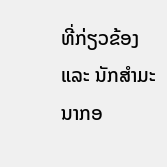ທີ່ກ່ຽວຂ້ອງ ແລະ ນັກສຳມະນາກອ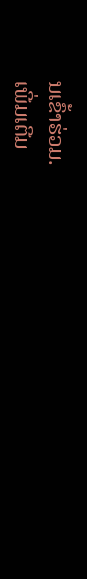ນເຂົ້າຮ່ວມ.
ເພີ່ມເຕີມ